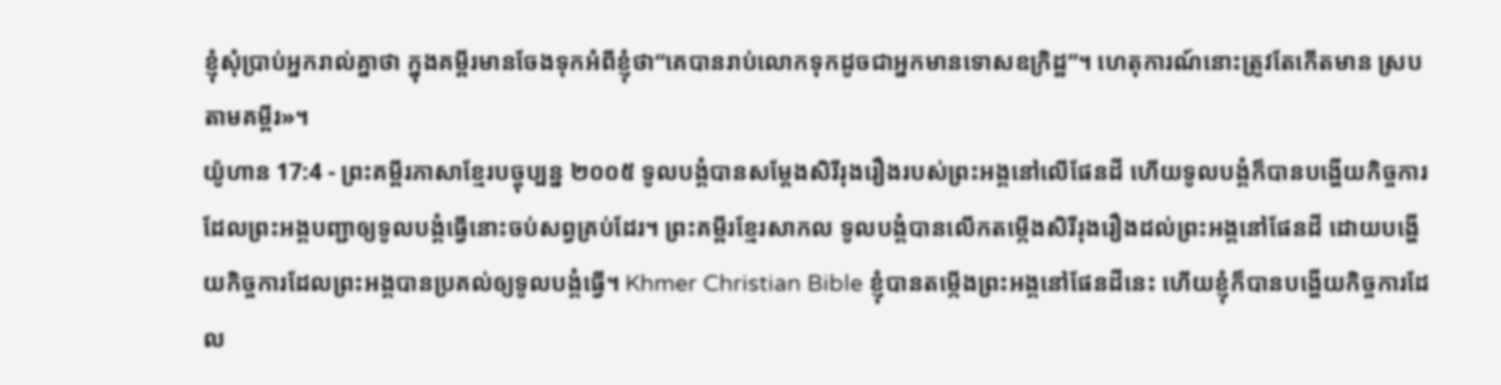ខ្ញុំសុំប្រាប់អ្នករាល់គ្នាថា ក្នុងគម្ពីរមានចែងទុកអំពីខ្ញុំថា“គេបានរាប់លោកទុកដូចជាអ្នកមានទោសឧក្រិដ្ឋ”។ ហេតុការណ៍នោះត្រូវតែកើតមាន ស្របតាមគម្ពីរ»។
យ៉ូហាន 17:4 - ព្រះគម្ពីរភាសាខ្មែរបច្ចុប្បន្ន ២០០៥ ទូលបង្គំបានសម្តែងសិរីរុងរឿងរបស់ព្រះអង្គនៅលើផែនដី ហើយទូលបង្គំក៏បានបង្ហើយកិច្ចការ ដែលព្រះអង្គបញ្ជាឲ្យទូលបង្គំធ្វើនោះចប់សព្វគ្រប់ដែរ។ ព្រះគម្ពីរខ្មែរសាកល ទូលបង្គំបានលើកតម្កើងសិរីរុងរឿងដល់ព្រះអង្គនៅផែនដី ដោយបង្ហើយកិច្ចការដែលព្រះអង្គបានប្រគល់ឲ្យទូលបង្គំធ្វើ។ Khmer Christian Bible ខ្ញុំបានតម្កើងព្រះអង្គនៅផែនដីនេះ ហើយខ្ញុំក៏បានបង្ហើយកិច្ចការដែល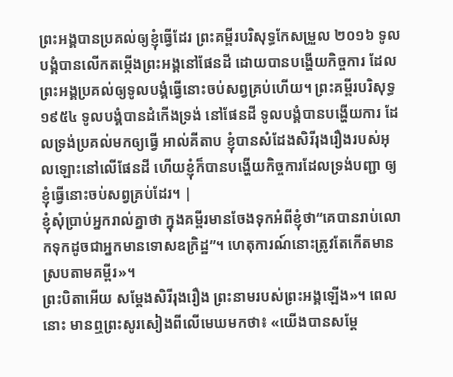ព្រះអង្គបានប្រគល់ឲ្យខ្ញុំធ្វើដែរ ព្រះគម្ពីរបរិសុទ្ធកែសម្រួល ២០១៦ ទូលបង្គំបានលើកតម្កើងព្រះអង្គនៅផែនដី ដោយបានបង្ហើយកិច្ចការ ដែលព្រះអង្គប្រគល់ឲ្យទូលបង្គំធ្វើនោះចប់សព្វគ្រប់ហើយ។ ព្រះគម្ពីរបរិសុទ្ធ ១៩៥៤ ទូលបង្គំបានដំកើងទ្រង់ នៅផែនដី ទូលបង្គំបានបង្ហើយការ ដែលទ្រង់ប្រគល់មកឲ្យធ្វើ អាល់គីតាប ខ្ញុំបានសំដែងសិរីរុងរឿងរបស់អុលឡោះនៅលើផែនដី ហើយខ្ញុំក៏បានបង្ហើយកិច្ចការដែលទ្រង់បញ្ជា ឲ្យខ្ញុំធ្វើនោះចប់សព្វគ្រប់ដែរ។ |
ខ្ញុំសុំប្រាប់អ្នករាល់គ្នាថា ក្នុងគម្ពីរមានចែងទុកអំពីខ្ញុំថា“គេបានរាប់លោកទុកដូចជាអ្នកមានទោសឧក្រិដ្ឋ”។ ហេតុការណ៍នោះត្រូវតែកើតមាន ស្របតាមគម្ពីរ»។
ព្រះបិតាអើយ សម្តែងសិរីរុងរឿង ព្រះនាមរបស់ព្រះអង្គឡើង»។ ពេលនោះ មានឮព្រះសូរសៀងពីលើមេឃមកថា៖ «យើងបានសម្តែ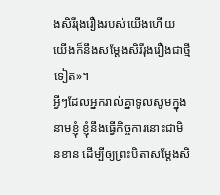ងសិរីរុងរឿងរបស់យើងហើយ យើងក៏នឹងសម្តែងសិរីរុងរឿងជាថ្មីទៀត»។
អ្វីៗដែលអ្នករាល់គ្នាទូលសូមក្នុងនាមខ្ញុំ ខ្ញុំនឹងធ្វើកិច្ចការនោះជាមិនខាន ដើម្បីឲ្យព្រះបិតាសម្តែងសិ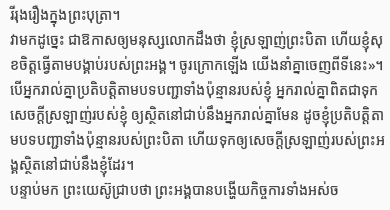រីរុងរឿងក្នុងព្រះបុត្រា។
វាមកដូច្នេះ ជាឱកាសឲ្យមនុស្សលោកដឹងថា ខ្ញុំស្រឡាញ់ព្រះបិតា ហើយខ្ញុំសុខចិត្តធ្វើតាមបង្គាប់របស់ព្រះអង្គ។ ចូរក្រោកឡើង យើងនាំគ្នាចេញពីទីនេះ»។
បើអ្នករាល់គ្នាប្រតិបត្តិតាមបទបញ្ជាទាំងប៉ុន្មានរបស់ខ្ញុំ អ្នករាល់គ្នាពិតជាទុកសេចក្ដីស្រឡាញ់របស់ខ្ញុំ ឲ្យស្ថិតនៅជាប់នឹងអ្នករាល់គ្នាមែន ដូចខ្ញុំប្រតិបត្តិតាមបទបញ្ជាទាំងប៉ុន្មានរបស់ព្រះបិតា ហើយទុកឲ្យសេចក្ដីស្រឡាញ់របស់ព្រះអង្គស្ថិតនៅជាប់នឹងខ្ញុំដែរ។
បន្ទាប់មក ព្រះយេស៊ូជ្រាបថា ព្រះអង្គបានបង្ហើយកិច្ចការទាំងអស់ច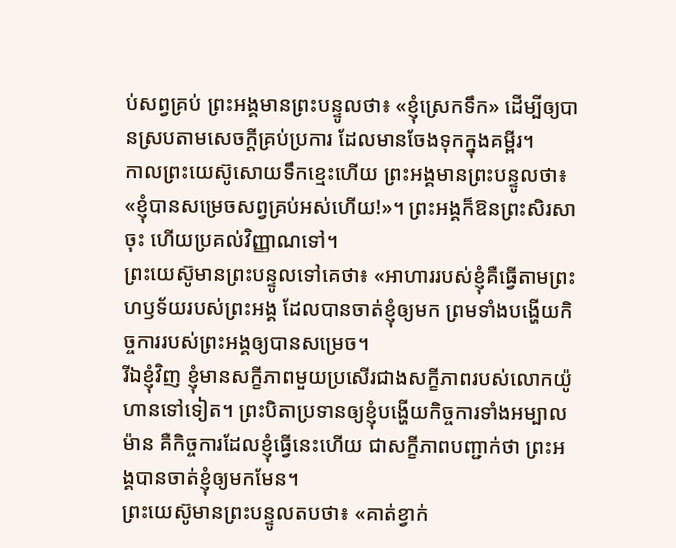ប់សព្វគ្រប់ ព្រះអង្គមានព្រះបន្ទូលថា៖ «ខ្ញុំស្រេកទឹក» ដើម្បីឲ្យបានស្របតាមសេចក្ដីគ្រប់ប្រការ ដែលមានចែងទុកក្នុងគម្ពីរ។
កាលព្រះយេស៊ូសោយទឹកខ្មេះហើយ ព្រះអង្គមានព្រះបន្ទូលថា៖ «ខ្ញុំបានសម្រេចសព្វគ្រប់អស់ហើយ!»។ ព្រះអង្គក៏ឱនព្រះសិរសាចុះ ហើយប្រគល់វិញ្ញាណទៅ។
ព្រះយេស៊ូមានព្រះបន្ទូលទៅគេថា៖ «អាហាររបស់ខ្ញុំគឺធ្វើតាមព្រះហឫទ័យរបស់ព្រះអង្គ ដែលបានចាត់ខ្ញុំឲ្យមក ព្រមទាំងបង្ហើយកិច្ចការរបស់ព្រះអង្គឲ្យបានសម្រេច។
រីឯខ្ញុំវិញ ខ្ញុំមានសក្ខីភាពមួយប្រសើរជាងសក្ខីភាពរបស់លោកយ៉ូហានទៅទៀត។ ព្រះបិតាប្រទានឲ្យខ្ញុំបង្ហើយកិច្ចការទាំងអម្បាលម៉ាន គឺកិច្ចការដែលខ្ញុំធ្វើនេះហើយ ជាសក្ខីភាពបញ្ជាក់ថា ព្រះអង្គបានចាត់ខ្ញុំឲ្យមកមែន។
ព្រះយេស៊ូមានព្រះបន្ទូលតបថា៖ «គាត់ខ្វាក់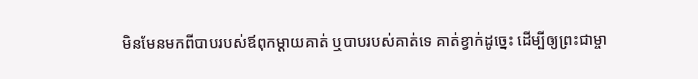មិនមែនមកពីបាបរបស់ឪពុកម្ដាយគាត់ ឬបាបរបស់គាត់ទេ គាត់ខ្វាក់ដូច្នេះ ដើម្បីឲ្យព្រះជាម្ចា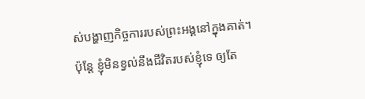ស់បង្ហាញកិច្ចការរបស់ព្រះអង្គនៅក្នុងគាត់។
ប៉ុន្តែ ខ្ញុំមិនខ្វល់នឹងជីវិតរបស់ខ្ញុំទេ ឲ្យតែ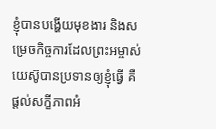ខ្ញុំបានបង្ហើយមុខងារ និងសម្រេចកិច្ចការដែលព្រះអម្ចាស់យេស៊ូបានប្រទានឲ្យខ្ញុំធ្វើ គឺផ្ដល់សក្ខីភាពអំ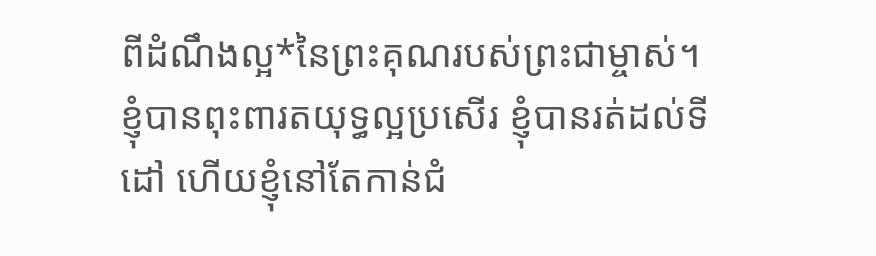ពីដំណឹងល្អ*នៃព្រះគុណរបស់ព្រះជាម្ចាស់។
ខ្ញុំបានពុះពារតយុទ្ធល្អប្រសើរ ខ្ញុំបានរត់ដល់ទីដៅ ហើយខ្ញុំនៅតែកាន់ជំ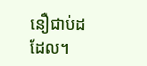នឿជាប់ដដែល។